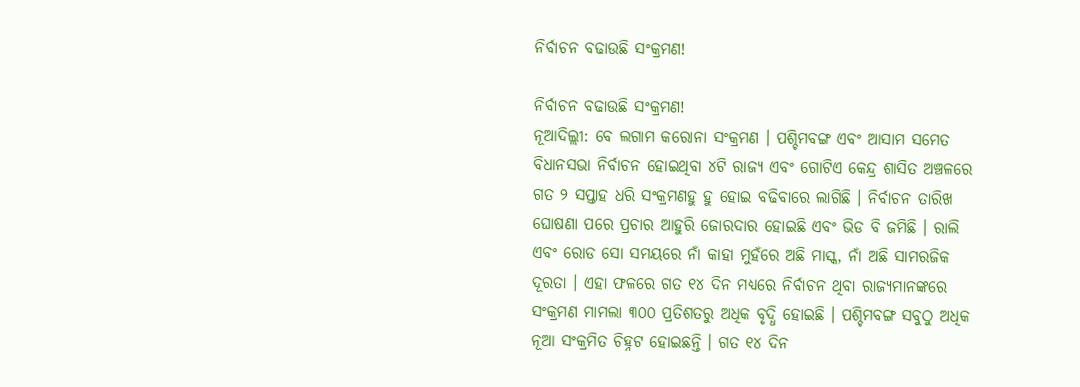ନିର୍ବାଚନ ବଢାଉଛି ସଂକ୍ରମଣ!

ନିର୍ବାଚନ ବଢାଉଛି ସଂକ୍ରମଣ!
ନୂଆଦିଲ୍ଲୀ: ବେ ଲଗାମ କରୋନା ସଂକ୍ରମଣ । ପଶ୍ଚିମବଙ୍ଗ ଏବଂ ଆସାମ ସମେତ ବିଧାନସଭା ନିର୍ବାଚନ ହୋଇଥିବା ୪ଟି ରାଜ୍ୟ ଏବଂ ଗୋଟିଏ କେନ୍ଦ୍ର ଶାସିତ ଅଞ୍ଚଳରେ ଗତ ୨ ସପ୍ତାହ ଧରି ସଂକ୍ରମଣହୁ ହୁ ହୋଇ ବଢିବାରେ ଲାଗିଛି । ନିର୍ବାଚନ ତାରିଖ ଘୋଷଣା ପରେ ପ୍ରଚାର ଆହୁରି ଜୋରଦାର ହୋଇଛି ଏବଂ ଭିଡ ବି ଜମିଛି । ରାଲି ଏବଂ ରୋଡ ସୋ ସମୟରେ ନାଁ କାହା ମୁହଁରେ ଅଛି ମାସ୍କ, ନାଁ ଅଛି ସାମରଜିକ ଦୂରତା । ଏହା ଫଳରେ ଗତ ୧୪ ଦିନ ମଧ୍ୟରେ ନିର୍ବାଚନ ଥିବା ରାଜ୍ୟମାନଙ୍କରେ ସଂକ୍ରମଣ ମାମଲା ୩୦୦ ପ୍ରତିଶତରୁ ଅଧିକ ବୃଦ୍ଧି ହୋଇଛି । ପଶ୍ଚିମବଙ୍ଗ ସବୁଠୁ ଅଧିକ ନୂଆ ସଂକ୍ରମିତ ଚିହ୍ନଟ ହୋଇଛନ୍ତି । ଗତ ୧୪ ଦିନ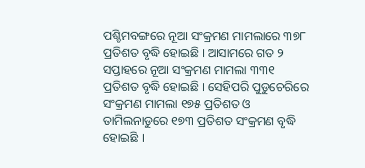ପଶ୍ଚିମବଙ୍ଗରେ ନୂଆ ସଂକ୍ରମଣ ମାମଲାରେ ୩୭୮ ପ୍ରତିଶତ ବୃଦ୍ଧି ହୋଇଛି । ଆସାମରେ ଗତ ୨ ସପ୍ତାହରେ ନୂଆ ସଂକ୍ରମଣ ମାମଲା ୩୩୧ ପ୍ରତିଶତ ବୃଦ୍ଧି ହୋଇଛି । ସେହିପରି ପୁଡୁଚେରିରେ ସଂକ୍ରମଣ ମାମଲା ୧୭୫ ପ୍ରତିଶତ ଓ ତାମିଲନାଡୁରେ ୧୭୩ ପ୍ରତିଶତ ସଂକ୍ରମଣ ବୃଦ୍ଧି ହୋଇଛି ।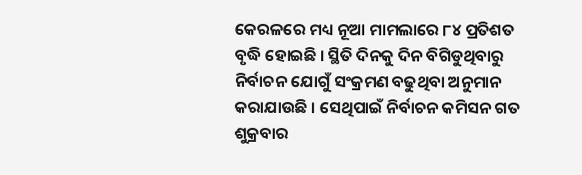କେରଳରେ ମଧ୍ୟ ନୂଆ ମାମଲାରେ ୮୪ ପ୍ରତିଶତ ବୃଦ୍ଧି ହୋଇଛି । ସ୍ଥିତି ଦିନକୁ ଦିନ ବିଗିଡୁଥିବାରୁ ନିର୍ବାଚନ ଯୋଗୁଁ ସଂକ୍ରମଣ ବଢୁଥିବା ଅନୁମାନ କରାଯାଉଛି । ସେଥିପାଇଁ ନିର୍ବାଚନ କମିସନ ଗତ ଶୁକ୍ରବାର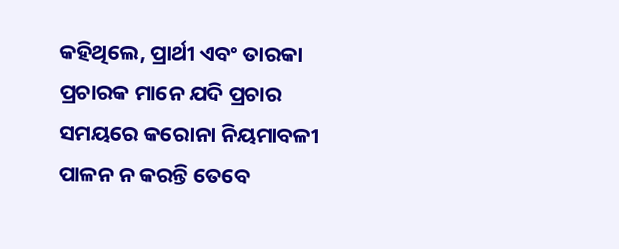କହିଥିଲେ, ପ୍ରାର୍ଥୀ ଏବଂ ତାରକା ପ୍ରଚାରକ ମାନେ ଯଦି ପ୍ରଚାର ସମୟରେ କରୋନା ନିୟମାବଳୀ ପାଳନ ନ କରନ୍ତି ତେବେ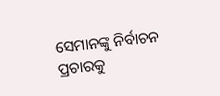ସେମାନଙ୍କୁ ନିର୍ବାଚନ ପ୍ରଚାରକୁ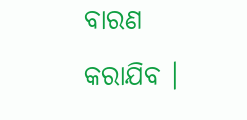ବାରଣ କରାଯିବ ।